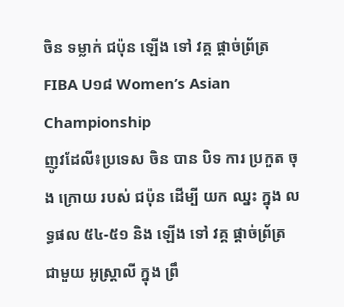ចិន ទម្លាក់ ជប៉ុន ឡើង ទៅ វគ្គ ផ្ដាច់ព្រ័ត្រ FIBA U១៨ Women’s Asian Championship
ញូវដែលី៖ប្រទេស ចិន បាន បិទ ការ ប្រកួត ចុង ក្រោយ របស់ ជប៉ុន ដើម្បី យក ឈ្នះ ក្នុង លទ្ធផល ៥៤-៥១ និង ឡើង ទៅ វគ្គ ផ្តាច់ព្រ័ត្រ ជាមួយ អូស្ត្រាលី ក្នុង ព្រឹ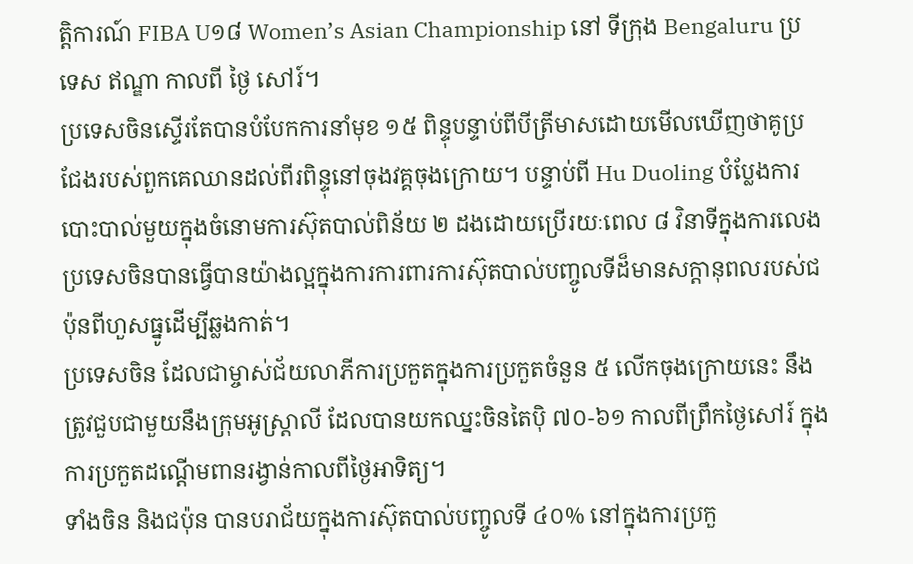ត្តិការណ៍ FIBA U១៨ Women’s Asian Championship នៅ ទីក្រុង Bengaluru ប្រទេស ឥណ្ឌា កាលពី ថ្ងៃ សៅរ៍។
ប្រទេសចិនស្ទើរតែបានបំបែកការនាំមុខ ១៥ ពិន្ទុបន្ទាប់ពីបីត្រីមាសដោយមើលឃើញថាគូប្រជែងរបស់ពួកគេឈានដល់ពីរពិន្ទុនៅចុងវគ្គចុងក្រោយ។ បន្ទាប់ពី Hu Duoling បំប្លែងការបោះបាល់មួយក្នុងចំនោមការស៊ុតបាល់ពិន័យ ២ ដងដោយប្រើរយៈពេល ៨ វិនាទីក្នុងការលេង ប្រទេសចិនបានធ្វើបានយ៉ាងល្អក្នុងការការពារការស៊ុតបាល់បញ្ចូលទីដ៏មានសក្តានុពលរបស់ជប៉ុនពីហួសធ្នូដើម្បីឆ្លងកាត់។
ប្រទេសចិន ដែលជាម្ចាស់ជ័យលាភីការប្រកួតក្នុងការប្រកួតចំនួន ៥ លើកចុងក្រោយនេះ នឹងត្រូវជួបជាមួយនឹងក្រុមអូស្ត្រាលី ដែលបានយកឈ្នះចិនតៃប៉ិ ៧០-៦១ កាលពីព្រឹកថ្ងៃសៅរ៍ ក្នុងការប្រកួតដណ្តើមពានរង្វាន់កាលពីថ្ងៃអាទិត្យ។
ទាំងចិន និងជប៉ុន បានបរាជ័យក្នុងការស៊ុតបាល់បញ្ចូលទី ៤០% នៅក្នុងការប្រកួ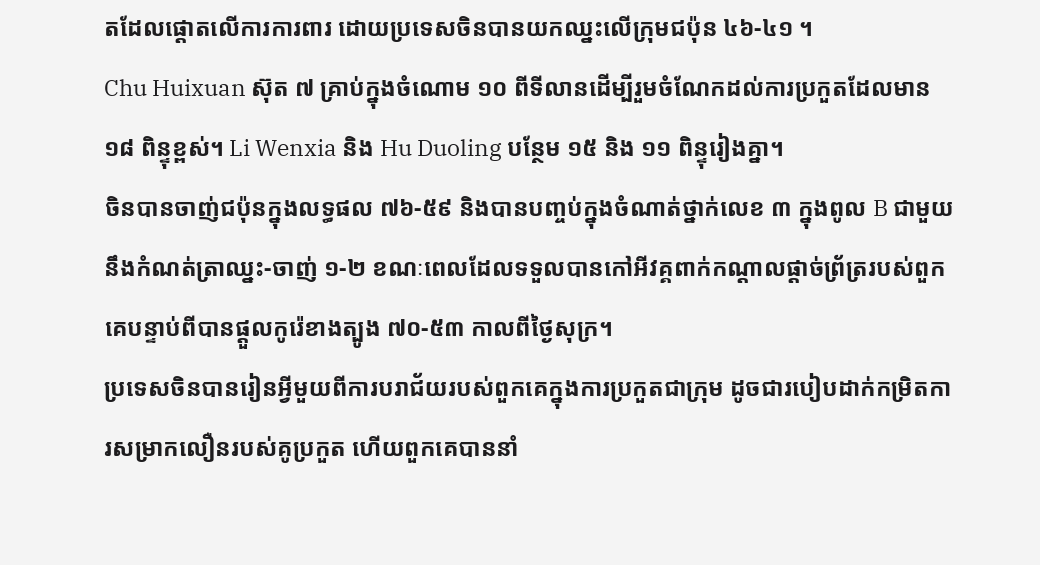តដែលផ្តោតលើការការពារ ដោយប្រទេសចិនបានយកឈ្នះលើក្រុមជប៉ុន ៤៦-៤១ ។
Chu Huixuan ស៊ុត ៧ គ្រាប់ក្នុងចំណោម ១០ ពីទីលានដើម្បីរួមចំណែកដល់ការប្រកួតដែលមាន ១៨ ពិន្ទុខ្ពស់។ Li Wenxia និង Hu Duoling បន្ថែម ១៥ និង ១១ ពិន្ទុរៀងគ្នា។
ចិនបានចាញ់ជប៉ុនក្នុងលទ្ធផល ៧៦-៥៩ និងបានបញ្ចប់ក្នុងចំណាត់ថ្នាក់លេខ ៣ ក្នុងពូល B ជាមួយនឹងកំណត់ត្រាឈ្នះ-ចាញ់ ១-២ ខណៈពេលដែលទទួលបានកៅអីវគ្គពាក់កណ្តាលផ្តាច់ព្រ័ត្ររបស់ពួកគេបន្ទាប់ពីបានផ្តួលកូរ៉េខាងត្បូង ៧០-៥៣ កាលពីថ្ងៃសុក្រ។
ប្រទេសចិនបានរៀនអ្វីមួយពីការបរាជ័យរបស់ពួកគេក្នុងការប្រកួតជាក្រុម ដូចជារបៀបដាក់កម្រិតការសម្រាកលឿនរបស់គូប្រកួត ហើយពួកគេបាននាំ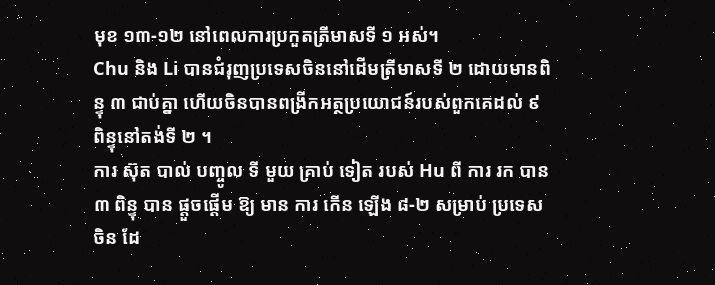មុខ ១៣-១២ នៅពេលការប្រកួតត្រីមាសទី ១ អស់។
Chu និង Li បានជំរុញប្រទេសចិននៅដើមត្រីមាសទី ២ ដោយមានពិន្ទុ ៣ ជាប់គ្នា ហើយចិនបានពង្រីកអត្ថប្រយោជន៍របស់ពួកគេដល់ ៩ ពិន្ទុនៅតង់ទី ២ ។
ការ ស៊ុត បាល់ បញ្ចូល ទី មួយ គ្រាប់ ទៀត របស់ Hu ពី ការ រក បាន ៣ ពិន្ទុ បាន ផ្ដួចផ្ដើម ឱ្យ មាន ការ កើន ឡើង ៨-២ សម្រាប់ ប្រទេស ចិន ដែ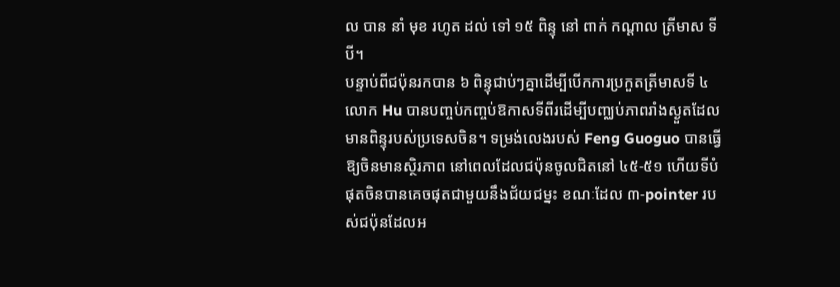ល បាន នាំ មុខ រហូត ដល់ ទៅ ១៥ ពិន្ទុ នៅ ពាក់ កណ្ដាល ត្រីមាស ទី បី។
បន្ទាប់ពីជប៉ុនរកបាន ៦ ពិន្ទុជាប់ៗគ្នាដើម្បីបើកការប្រកួតត្រីមាសទី ៤ លោក Hu បានបញ្ចប់កញ្ចប់ឱកាសទីពីរដើម្បីបញ្ឈប់ភាពរាំងស្ងួតដែលមានពិន្ទុរបស់ប្រទេសចិន។ ទម្រង់លេងរបស់ Feng Guoguo បានធ្វើឱ្យចិនមានស្ថិរភាព នៅពេលដែលជប៉ុនចូលជិតនៅ ៤៥-៥១ ហើយទីបំផុតចិនបានគេចផុតជាមួយនឹងជ័យជម្នះ ខណៈដែល ៣-pointer របស់ជប៉ុនដែលអ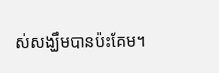ស់សង្ឃឹមបានប៉ះគែម។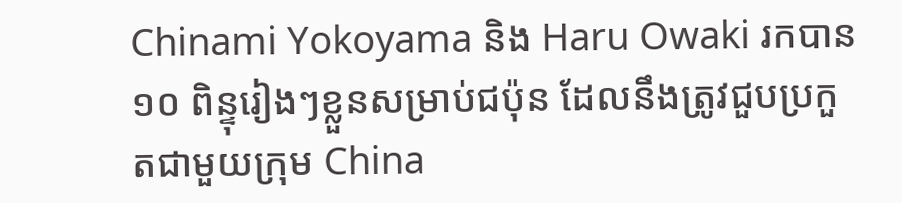Chinami Yokoyama និង Haru Owaki រកបាន ១០ ពិន្ទុរៀងៗខ្លួនសម្រាប់ជប៉ុន ដែលនឹងត្រូវជួបប្រកួតជាមួយក្រុម China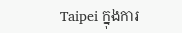Taipei ក្នុងការ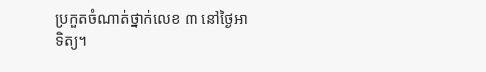ប្រកួតចំណាត់ថ្នាក់លេខ ៣ នៅថ្ងៃអាទិត្យ។